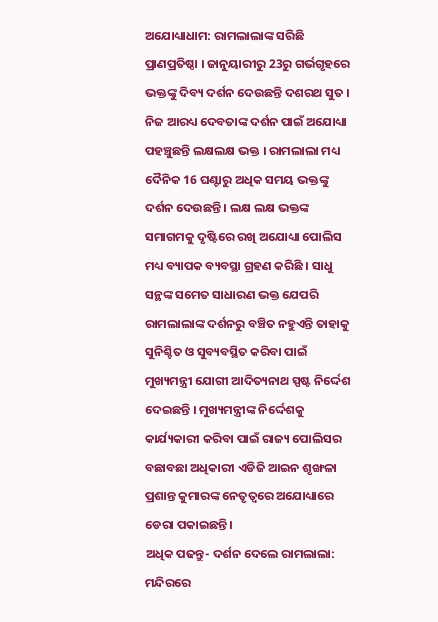ଅଯୋଧ୍ୟାଧାମ: ରାମଲାଲାଙ୍କ ସରିଛି ପ୍ରାଣପ୍ରତିଷ୍ଠା । ଜାନୁୟାରୀରୁ 23ରୁ ଗର୍ଭଗୃହରେ ଭକ୍ତଙ୍କୁ ଦିବ୍ୟ ଦର୍ଶନ ଦେଉଛନ୍ତି ଦଶରଥ ସୁତ । ନିଜ ଆରଧ୍ୟ ଦେବତାଙ୍କ ଦର୍ଶନ ପାଇଁ ଅଯୋଧ୍ୟା ପହଞ୍ଚୁଛନ୍ତି ଲକ୍ଷଲକ୍ଷ ଭକ୍ତ । ରାମଲାଲା ମଧ୍ୟ ଦୈନିକ 16 ଘଣ୍ଟାରୁ ଅଧିକ ସମୟ ଭକ୍ତଙ୍କୁ ଦର୍ଶନ ଦେଉଛନ୍ତି । ଲକ୍ଷ ଲକ୍ଷ ଭକ୍ତଙ୍କ ସମାଗମକୁ ଦୃଷ୍ଟିରେ ରଖି ଅଯୋଧ୍ୟା ପୋଲିସ ମଧ୍ୟ ବ୍ୟାପକ ବ୍ୟବସ୍ଥା ଗ୍ରହଣ କରିଛି । ସାଧୁ ସନ୍ଥଙ୍କ ସମେତ ସାଧାରଣ ଭକ୍ତ ଯେପରି ରାମଲାଲାଙ୍କ ଦର୍ଶନରୁ ବଞ୍ଚିତ ନହୁଏନ୍ତି ତାହାକୁ ସୁନିଶ୍ଚିତ ଓ ସୁବ୍ୟବସ୍ଥିତ କରିବା ପାଇଁ ମୁଖ୍ୟମନ୍ତ୍ରୀ ଯୋଗୀ ଆଦିତ୍ୟନାଥ ସ୍ପଷ୍ଟ ନିର୍ଦ୍ଦେଶ ଦେଇଛନ୍ତି । ମୁଖ୍ୟମନ୍ତ୍ରୀଙ୍କ ନିର୍ଦ୍ଦେଶକୁ କାର୍ଯ୍ୟକାରୀ କରିବା ପାଇଁ ରାଜ୍ୟ ପୋଲିସର ବଛାବଛା ଅଧିକାରୀ ଏଡିଜି ଆଇନ ଶୃଙ୍ଖଳା ପ୍ରଶାନ୍ତ କୁମାରଙ୍କ ନେତୃତ୍ବରେ ଅଯୋଧ୍ୟାରେ ଡେରା ପକାଇଛନ୍ତି।
ଅଧିକ ପଢନ୍ତୁ- ଦର୍ଶନ ଦେଲେ ରାମଲାଲା: ମନ୍ଦିରରେ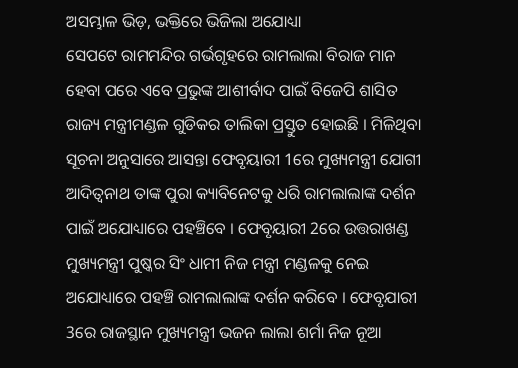ଅସମ୍ଭାଳ ଭିଡ଼, ଭକ୍ତିରେ ଭିଜିଲା ଅଯୋଧ୍ୟା
ସେପଟେ ରାମମନ୍ଦିର ଗର୍ଭଗୃହରେ ରାମଲାଲା ବିରାଜ ମାନ ହେବା ପରେ ଏବେ ପ୍ରଭୁଙ୍କ ଆଶୀର୍ବାଦ ପାଇଁ ବିଜେପି ଶାସିତ ରାଜ୍ୟ ମନ୍ତ୍ରୀମଣ୍ଡଳ ଗୁଡିକର ତାଲିକା ପ୍ରସ୍ତୁତ ହୋଇଛି । ମିଳିଥିବା ସୂଚନା ଅନୁସାରେ ଆସନ୍ତା ଫେବୃୟାରୀ 1ରେ ମୁଖ୍ୟମନ୍ତ୍ରୀ ଯୋଗୀ ଆଦିତ୍ବନାଥ ତାଙ୍କ ପୁରା କ୍ୟାବିନେଟକୁ ଧରି ରାମଲାଲାଙ୍କ ଦର୍ଶନ ପାଇଁ ଅଯୋଧ୍ୟାରେ ପହଞ୍ଚିବେ । ଫେବୃୟାରୀ 2ରେ ଉତ୍ତରାଖଣ୍ଡ ମୁଖ୍ୟମନ୍ତ୍ରୀ ପୁଷ୍କର ସିଂ ଧାମୀ ନିଜ ମନ୍ତ୍ରୀ ମଣ୍ଡଳକୁ ନେଇ ଅଯୋଧ୍ୟାରେ ପହଞ୍ଚି ରାମଲାଲାଙ୍କ ଦର୍ଶନ କରିବେ । ଫେବୃଯାରୀ 3ରେ ରାଜସ୍ଥାନ ମୁଖ୍ୟମନ୍ତ୍ରୀ ଭଜନ ଲାଲା ଶର୍ମା ନିଜ ନୂଆ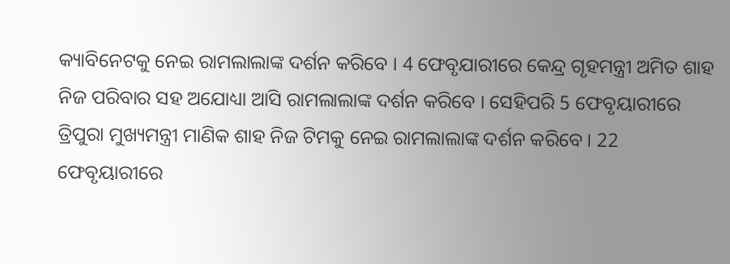କ୍ୟାବିନେଟକୁ ନେଇ ରାମଲାଲାଙ୍କ ଦର୍ଶନ କରିବେ । 4 ଫେବୃଯାରୀରେ କେନ୍ଦ୍ର ଗୃହମନ୍ତ୍ରୀ ଅମିତ ଶାହ ନିଜ ପରିବାର ସହ ଅଯୋଧ୍ୟା ଆସି ରାମଲାଲାଙ୍କ ଦର୍ଶନ କରିବେ । ସେହିପରି 5 ଫେବୃୟାରୀରେ ତ୍ରିପୁରା ମୁଖ୍ୟମନ୍ତ୍ରୀ ମାଣିକ ଶାହ ନିଜ ଟିମକୁ ନେଇ ରାମଲାଲାଙ୍କ ଦର୍ଶନ କରିବେ । 22 ଫେବୃୟାରୀରେ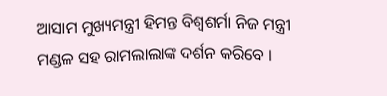ଆସାମ ମୁଖ୍ୟମନ୍ତ୍ରୀ ହିମନ୍ତ ବିଶ୍ବଶର୍ମା ନିଜ ମନ୍ତ୍ରୀ ମଣ୍ଡଳ ସହ ରାମଲାଲାଙ୍କ ଦର୍ଶନ କରିବେ ।